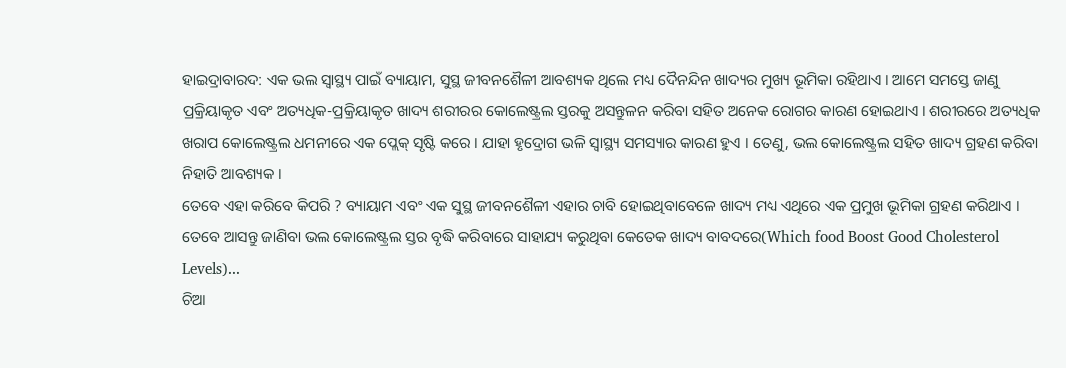ହାଇଦ୍ରାବାରଦ: ଏକ ଭଲ ସ୍ବାସ୍ଥ୍ୟ ପାଇଁ ବ୍ୟାୟାମ, ସୁସ୍ଥ ଜୀବନଶୈଳୀ ଆବଶ୍ୟକ ଥିଲେ ମଧ୍ୟ ଦୈନନ୍ଦିନ ଖାଦ୍ୟର ମୁଖ୍ୟ ଭୂମିକା ରହିଥାଏ । ଆମେ ସମସ୍ତେ ଜାଣୁ ପ୍ରକ୍ରିୟାକୃତ ଏବଂ ଅତ୍ୟଧିକ-ପ୍ରକ୍ରିୟାକୃତ ଖାଦ୍ୟ ଶରୀରର କୋଲେଷ୍ଟ୍ରଲ ସ୍ତରକୁ ଅସନ୍ତୁଳନ କରିବା ସହିତ ଅନେକ ରୋଗର କାରଣ ହୋଇଥାଏ । ଶରୀରରେ ଅତ୍ୟଧିକ ଖରାପ କୋଲେଷ୍ଟ୍ରଲ ଧମନୀରେ ଏକ ପ୍ଲେକ୍ ସୃଷ୍ଟି କରେ । ଯାହା ହୃଦ୍ରୋଗ ଭଳି ସ୍ୱାସ୍ଥ୍ୟ ସମସ୍ୟାର କାରଣ ହୁଏ । ତେଣୁ, ଭଲ କୋଲେଷ୍ଟ୍ରଲ ସହିତ ଖାଦ୍ୟ ଗ୍ରହଣ କରିବା ନିହାତି ଆବଶ୍ୟକ ।
ତେବେ ଏହା କରିବେ କିପରି ? ବ୍ୟାୟାମ ଏବଂ ଏକ ସୁସ୍ଥ ଜୀବନଶୈଳୀ ଏହାର ଚାବି ହୋଇଥିବାବେଳେ ଖାଦ୍ୟ ମଧ୍ୟ ଏଥିରେ ଏକ ପ୍ରମୁଖ ଭୂମିକା ଗ୍ରହଣ କରିଥାଏ । ତେବେ ଆସନ୍ତୁ ଜାଣିବା ଭଲ କୋଲେଷ୍ଟ୍ରଲ ସ୍ତର ବୃଦ୍ଧି କରିବାରେ ସାହାଯ୍ୟ କରୁଥିବା କେତେକ ଖାଦ୍ୟ ବାବଦରେ(Which food Boost Good Cholesterol Levels)...
ଚିଆ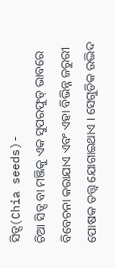ସିଡ୍ସ(Chia seeds)-
ଚିଆ ସିଡ୍ସ ବା ମଞ୍ଜିକୁ ଏକ ସୁପରଫୁଡ୍ ଭାବରେ ବିବେଚନା କରାଯାଏ ଏବଂ ଏହା ବିଭିନ୍ନ ଜରୁରୀ ପୋଷକ ତତ୍ତ୍ୱ ଯୋଗାଇଥାଏ । ସେଗୁଡିକ ଉଦ୍ଭିଦ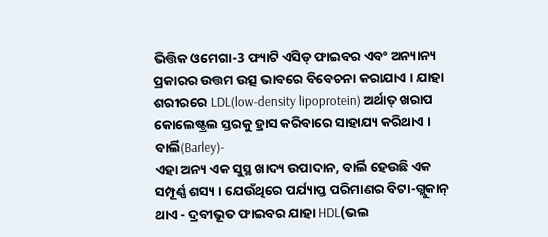ଭିତ୍ତିକ ଓମେଗା-3 ଫ୍ୟାଟି ଏସିଡ୍ ଫାଇବର ଏବଂ ଅନ୍ୟାନ୍ୟ ପ୍ରକାରର ଉତ୍ତମ ଉତ୍ସ ଭାବରେ ବିବେଚନା କରାଯାଏ । ଯାହା ଶରୀରରେ LDL(low-density lipoprotein) ଅର୍ଥାତ୍ ଖରାପ କୋଲେଷ୍ଟ୍ରଲ ସ୍ତରକୁ ହ୍ରାସ କରିବାରେ ସାହାଯ୍ୟ କରିଥାଏ ।
ବାର୍ଲି(Barley)-
ଏହା ଅନ୍ୟ ଏକ ସୁସ୍ଥ ଖାଦ୍ୟ ଉପାଦାନ, ବାର୍ଲି ହେଉଛି ଏକ ସମ୍ପୂର୍ଣ୍ଣ ଶସ୍ୟ । ଯେଉଁଥିରେ ପର୍ଯ୍ୟାପ୍ତ ପରିମାଣର ବିଟା-ଗ୍ଲୁକାନ୍ ଥାଏ - ଦ୍ରବୀଭୂତ ଫାଇବର ଯାହା HDL(ଭଲ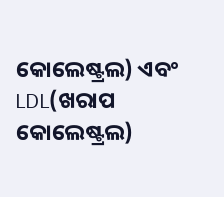କୋଲେଷ୍ଟ୍ରଲ) ଏବଂ LDL(ଖରାପ କୋଲେଷ୍ଟ୍ରଲ)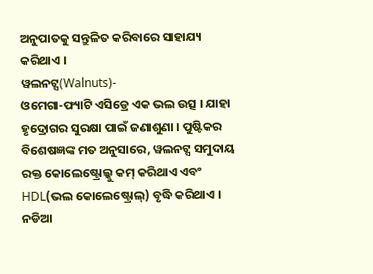ଅନୁପାତକୁ ସନ୍ତୁଳିତ କରିବାରେ ସାହାଯ୍ୟ କରିଥାଏ ।
ୱଲନଟ୍ସ(Walnuts)-
ଓମେଗା-ଫ୍ୟାଟି ଏସିଡ୍ରେ ଏକ ଭଲ ଉତ୍ସ । ଯାହା ହୃଦ୍ରୋଗର ସୁରକ୍ଷା ପାଇଁ ଜଣାଶୁଣା । ପୁଷ୍ଟିକର ବିଶେଷଜ୍ଞଙ୍କ ମତ ଅନୁସାରେ, ୱଲନଟ୍ସ ସମୁଦାୟ ରକ୍ତ କୋଲେଷ୍ଟ୍ରୋଲ୍କୁ କମ୍ କରିଥାଏ ଏବଂ HDL(ଭଲ କୋଲେଷ୍ଟ୍ରୋଲ୍) ବୃଦ୍ଧି କରିଥାଏ ।
ନଡିଆ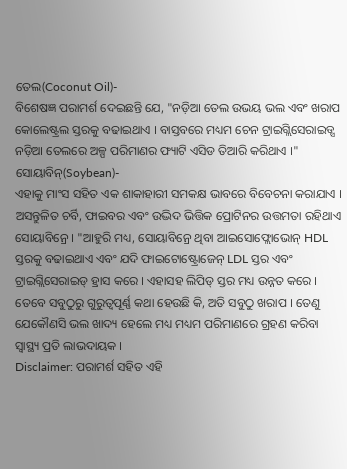ତେଲ(Coconut Oil)-
ବିଶେଷଜ୍ଞ ପରାମର୍ଶ ଦେଇଛନ୍ତି ଯେ, "ନଡ଼ିଆ ତେଲ ଉଭୟ ଭଲ ଏବଂ ଖରାପ କୋଲେଷ୍ଟ୍ରଲ ସ୍ତରକୁ ବଢାଇଥାଏ । ବାସ୍ତବରେ ମଧ୍ୟମ ଚେନ ଟ୍ରାଇଗ୍ଲିସେରାଇଡ୍ସ ନଡ଼ିଆ ତେଲରେ ଅଳ୍ପ ପରିମାଣର ଫ୍ୟାଟି ଏସିଡ ତିଆରି କରିଥାଏ ।"
ସୋୟାବିନ୍(Soybean)-
ଏହାକୁ ମାଂସ ସହିତ ଏକ ଶାକାହାରୀ ସମକକ୍ଷ ଭାବରେ ବିବେଚନା କରାଯାଏ । ଅସନ୍ତୁଳିତ ଚର୍ବି, ଫାଇବର ଏବଂ ଉଦ୍ଭିଦ ଭିତ୍ତିକ ପ୍ରୋଟିନର ଉତ୍ତମତା ରହିଥାଏ ସୋୟାବିନ୍ରେ । "ଆହୁରି ମଧ୍ୟ, ସୋୟାବିନ୍ରେ ଥିବା ଆଇସୋଫ୍ଲୋଭୋନ୍ HDL ସ୍ତରକୁ ବଢାଇଥାଏ ଏବଂ ଯଦି ଫାଇଟୋଷ୍ଟ୍ରୋଜେନ୍ LDL ସ୍ତର ଏବଂ ଟ୍ରାଇଗ୍ଲିସେରାଇଡ୍ ହ୍ରାସ କରେ । ଏହାସହ ଲିପିଡ୍ ସ୍ତର ମଧ୍ୟ ଉନ୍ନତ କରେ ।
ତେବେ ସବୁଠୁରୁ ଗୁରୁତ୍ବପୂର୍ଣ୍ଣ କଥା ହେଉଛି କି, ଅତି ସବୁଠୁ ଖରାପ । ତେଣୁ ଯେକୌଣସି ଭଲ ଖାଦ୍ୟ ହେଲେ ମଧ୍ୟ ମଧ୍ୟମ ପରିମାଣରେ ଗ୍ରହଣ କରିବା ସ୍ବାସ୍ଥ୍ୟ ପ୍ରତି ଲାଭଦାୟକ ।
Disclaimer: ପରାମର୍ଶ ସହିତ ଏହି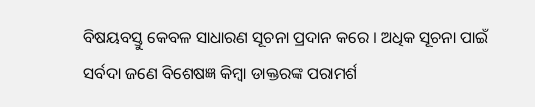ବିଷୟବସ୍ତୁ କେବଳ ସାଧାରଣ ସୂଚନା ପ୍ରଦାନ କରେ । ଅଧିକ ସୂଚନା ପାଇଁ ସର୍ବଦା ଜଣେ ବିଶେଷଜ୍ଞ କିମ୍ବା ଡାକ୍ତରଙ୍କ ପରାମର୍ଶ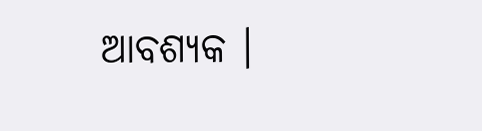ଆବଶ୍ୟକ ।